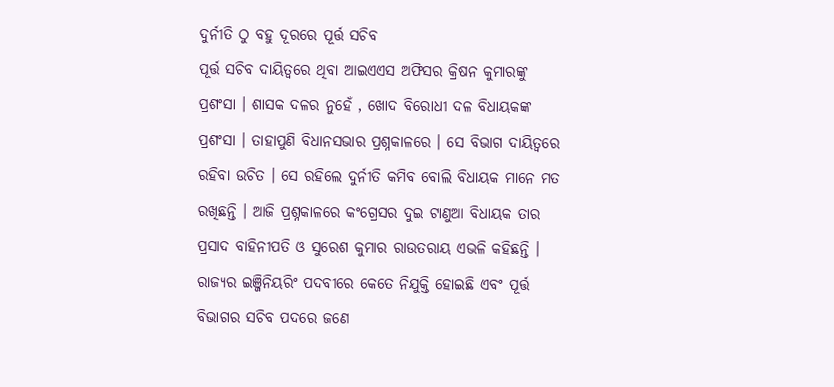ଦୁର୍ନୀତି ଠୁ ବହୁ ଦୂରରେ ପୂର୍ତ୍ତ ସଚିବ
ପୂର୍ତ୍ତ ସଚିବ ଦାୟିତ୍ୱରେ ଥିବା ଆଇଏଏସ ଅଫିସର କ୍ରିଷନ କୁମାରଙ୍କୁ ପ୍ରଶଂସା । ଶାସକ ଦଳର ନୁହେଁ , ଖୋଦ ବିରୋଧୀ ଦଳ ବିଧାୟକଙ୍କ ପ୍ରଶଂସା । ତାହାପୁଣି ବିଧାନସଭାର ପ୍ରଶ୍ନକାଳରେ । ସେ ବିଭାଗ ଦାୟିତ୍ଵରେ ରହିବା ଉଚିତ । ସେ ରହିଲେ ଦୁର୍ନୀତି କମିବ ବୋଲି ବିଧାୟକ ମାନେ ମତ ରଖିଛନ୍ତି । ଆଜି ପ୍ରଶ୍ନକାଳରେ କଂଗ୍ରେସର ଦୁଇ ଟାଣୁଆ ବିଧାୟକ ତାର ପ୍ରସାଦ ବାହିନୀପତି ଓ ସୁରେଶ କୁମାର ରାଉତରାୟ ଏଭଳି କହିଛନ୍ତି ।
ରାଜ୍ୟର ଇଞ୍ଜିନିୟରିଂ ପଦବୀରେ କେତେ ନିଯୁକ୍ତି ହୋଇଛି ଏବଂ ପୂର୍ତ୍ତ ବିଭାଗର ସଚିବ ପଦରେ ଜଣେ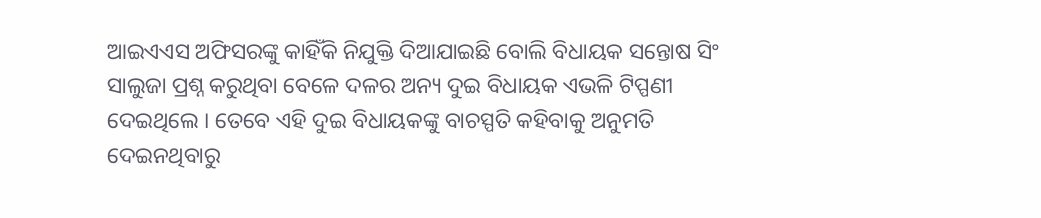ଆଇଏଏସ ଅଫିସରଙ୍କୁ କାହିଁକି ନିଯୁକ୍ତି ଦିଆଯାଇଛି ବୋଲି ବିଧାୟକ ସନ୍ତୋଷ ସିଂ ସାଲୁଜା ପ୍ରଶ୍ନ କରୁଥିବା ବେଳେ ଦଳର ଅନ୍ୟ ଦୁଇ ବିଧାୟକ ଏଭଳି ଟିପ୍ପଣୀ ଦେଇଥିଲେ । ତେବେ ଏହି ଦୁଇ ବିଧାୟକଙ୍କୁ ବାଚସ୍ପତି କହିବାକୁ ଅନୁମତି ଦେଇନଥିବାରୁ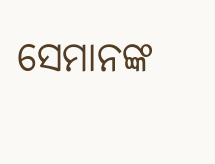ସେମାନଙ୍କ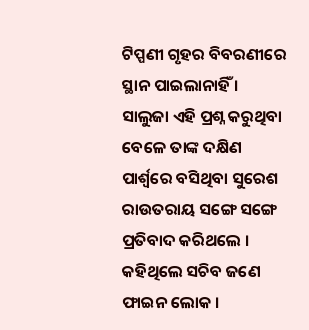ଟିପ୍ପଣୀ ଗୃହର ବିବରଣୀରେ ସ୍ଥାନ ପାଇଲାନାହିଁ ।
ସାଲୁଜା ଏହି ପ୍ରଶ୍ନ କରୁଥିବା ବେଳେ ତାଙ୍କ ଦକ୍ଷିଣ ପାର୍ଶ୍ୱରେ ବସିଥିବା ସୁରେଶ ରାଉତରାୟ ସଙ୍ଗେ ସଙ୍ଗେ ପ୍ରତିବାଦ କରିଥଲେ । କହିଥିଲେ ସଚିବ ଜଣେ ଫାଇନ ଲୋକ ।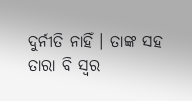ଦୁର୍ନୀତି ନାହିଁ । ତାଙ୍କ ସହ ତାରା ବି ସ୍ୱର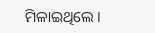ମିଳାଇଥିଲେ ।